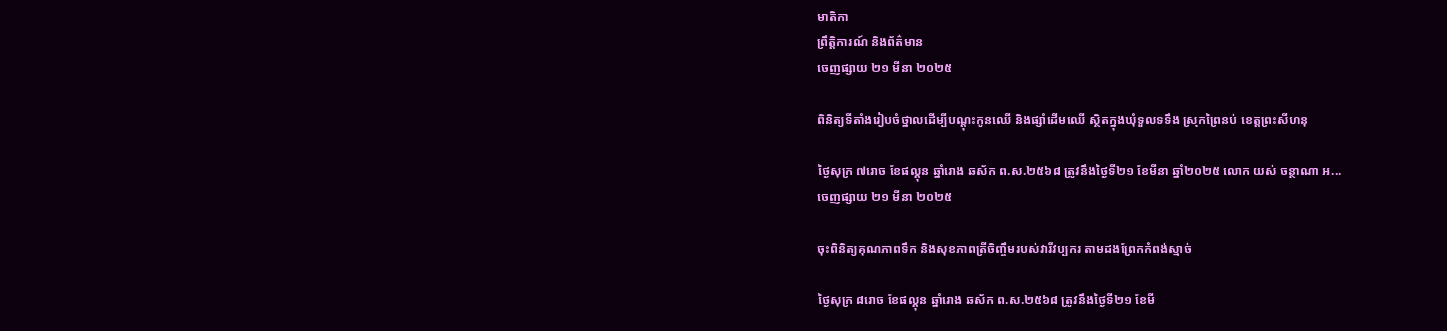មាតិកា
ព្រឹត្តិការណ៍ និងព័ត៌មាន
ចេញផ្សាយ ២១ មីនា ២០២៥

ពិនិត្យទីតាំងរៀបចំថ្នាលដើម្បីបណ្តុះកូនឈើ និងផ្សាំដើមឈើ ស្ថិតក្នុងឃុំទួលទទឹង ស្រុកព្រៃនប់ ខេត្តព្រះសីហនុ

ថ្ងៃសុក្រ ៧រោច ខែផល្គុន ឆ្នាំរោង ឆស័ក ព.ស.២៥៦៨ ត្រូវនឹងថ្ងៃទី២១ ខែមីនា ឆ្នាំ២០២៥ លោក យស់ ចន្ថាណា អ...
ចេញផ្សាយ ២១ មីនា ២០២៥

ចុះពិនិត្យគុណភាពទឹក និងសុខភាពត្រីចិញ្ចឹមរបស់វារីវប្បករ តាមដងព្រែកកំពង់ស្មាច់

ថ្ងៃសុក្រ ៨រោច ខែផល្គុន ឆ្នាំរោង ឆស័ក ព.ស.២៥៦៨ ត្រូវនឹងថ្ងៃទី២១ ខែមី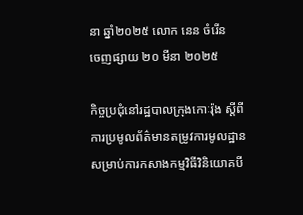នា ឆ្នាំ២០២៥ លោក នេន ចំរើន
ចេញផ្សាយ ២០ មីនា ២០២៥

កិច្ចប្រជុំនៅរដ្ឋបាលក្រុងកោៈរ៉ុង ស្តីពីការប្រមូលព័ត៌មានតម្រូវការមូលដ្ឋានសម្រាប់ការកសាងកម្មវិធីវិនិយោគបី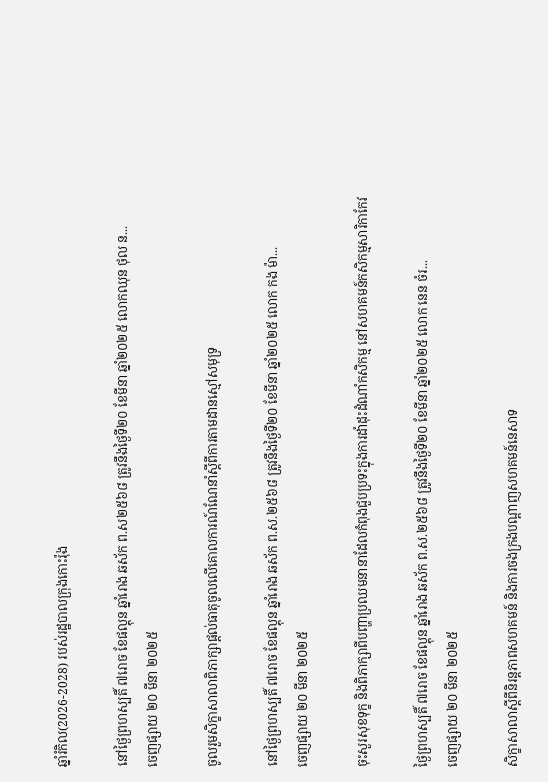ឆ្នាំរំកិល(2026-2028) របស់រដ្ឋបាលក្រុងកោះរ៉ុង

នៅថ្ងៃព្រហស្បតិ៍ ៧រោច ខែផល្គុន ឆ្នាំរោង ឆស័ក ព.ស២៥៦៨ ត្រូវនឹងថ្ងៃទី២០ ខែមីនា ឆ្នាំ២០២៥ លោកឈុន ថុល ន...
ចេញផ្សាយ ២០ មីនា ២០២៥

ចូលរួមសិក្ខាសាលាពិភាក្សាផ្តល់ធាតុចូលលើគោលការណ៍ណែនាំស្តីពីការតាមដានស្មៅសមុទ្រ

នៅថ្ងៃព្រហស្បតិ៍ ៧រោច ខែផល្គុន ឆ្នាំរោង ឆស័ក ព.ស.២៥៦៨ ត្រូវនឹងថ្ងៃទី២០ ខែមីនា ឆ្នាំ២០២៥ លោក កង ម៉ា...
ចេញផ្សាយ ២០ មីនា ២០២៥

ចុះសួរសុខទុក្ខ និងពិភាក្សាពីបញ្ហាប្រឈមនានាដែលកំពុងជួបប្រទះក្នុងការដាំដុះដំណាំកសិកម្ម នៅសហគមន៍កសិកម្មសារិកាកែវ

ថ្ងៃព្រហស្បតិ៍ ៧រោច ខែផល្គុន ឆ្នាំរោង ឆស័ក ព.ស.២៥៦៨ ត្រូវនឹងថ្ងៃទី២០ ខែមីនា ឆ្នាំ២០២៥ លោក នេន ចំរ...
ចេញផ្សាយ ២០ មីនា ២០២៥

សិក្ខាសាលាស្តីពីនិរន្តភាពសហគមន៍ និងការចងក្រងបណ្តាញសហគមន៍នេសាទ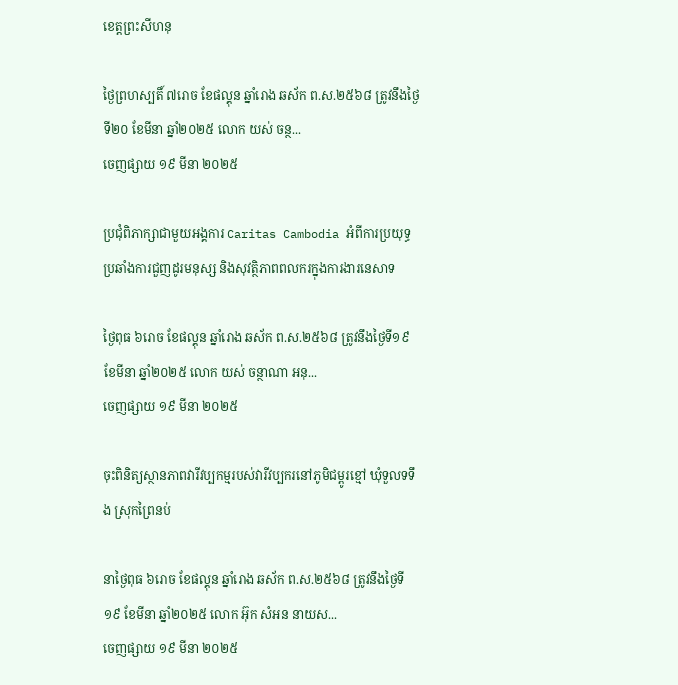ខេត្តព្រះសីហនុ

ថ្ងៃព្រហស្បតិ៍ ៧រោច ខែផល្គុន ឆ្នាំរោង ឆស័ក ព.ស.២៥៦៨ ត្រូវនឹងថ្ងៃទី២០ ខែមីនា ឆ្នាំ២០២៥ លោក យស់ ចន្ថ...
ចេញផ្សាយ ១៩ មីនា ២០២៥

ប្រជុំពិភាក្សាជាមួយអង្គការ Caritas Cambodia អំពីការប្រយុទ្ធប្រឆាំងការជួញដូរមនុស្ស និងសុវត្ថិភាពពលករក្នុងការងារនេសាទ

ថ្ងៃពុធ ៦រោច ខែផល្គុន ឆ្នាំរោង ឆស័ក ព.ស.២៥៦៨ ត្រូវនឹងថ្ងៃទី១៩ ខែមីនា ឆ្នាំ២០២៥ លោក យស់ ចន្ថាណា អនុ...
ចេញផ្សាយ ១៩ មីនា ២០២៥

ចុះពិនិត្យស្ថានភាពវារីវប្បកម្មរបស់វារីវប្បករនៅភូមិជម្ពូរខ្មៅ ឃុំទួលទទឹង ស្រុកព្រៃនប់

នាថ្ងៃពុធ ៦រោច ខែផល្គុន ឆ្នាំរោង ឆស័ក ព.ស.២៥៦៨ ត្រូវនឹងថ្ងៃទី១៩ ខែមីនា ឆ្នាំ២០២៥ លោក អ៊ុក សំអន នាយស...
ចេញផ្សាយ ១៩ មីនា ២០២៥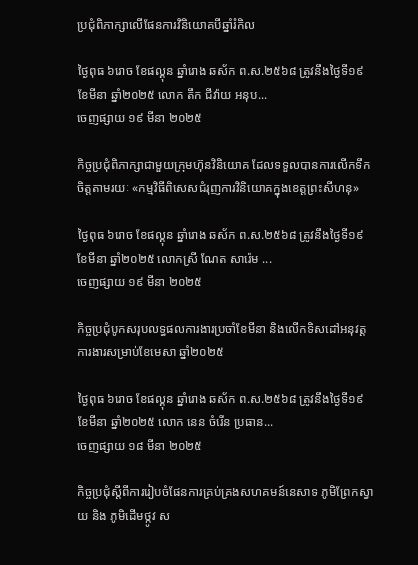ប្រជុំពិភាក្សាលើផែនការវិនិយោគបីឆ្នាំរំកិល

ថ្ងៃពុធ ៦រោច ខែផល្គុន ឆ្នាំរោង ឆស័ក ព.ស.២៥៦៨ ត្រូវនឹងថ្ងៃទី១៩ ខែមីនា ឆ្នាំ២០២៥ លោក តឹក ជីវ៉ាយ អនុប...
ចេញផ្សាយ ១៩ មីនា ២០២៥

កិច្ចប្រជុំពិភាក្សាជាមួយក្រុមហ៊ុនវិនិយោគ ដែលទទួលបានការលើកទឹកចិត្តតាមរយៈ «កម្មវិធីពិសេសជំរុញការវិនិយោគក្នុងខេត្តព្រះសីហនុ»

ថ្ងៃពុធ ៦រោច ខែផល្គុន ឆ្នាំរោង ឆស័ក ព.ស.២៥៦៨ ត្រូវនឹងថ្ងៃទី១៩ ខែមីនា ឆ្នាំ២០២៥ លោកស្រី ណែត សារ៉េម ...
ចេញផ្សាយ ១៩ មីនា ២០២៥

កិច្ចប្រជុំបូកសរុបលទ្ធផលការងារប្រចាំខែមីនា និងលើកទិសដៅអនុវត្តការងារសម្រាប់ខែមេសា ឆ្នាំ២០២៥

ថ្ងៃពុធ ៦រោច ខែផល្គុន ឆ្នាំរោង ឆស័ក ព.ស.២៥៦៨ ត្រូវនឹងថ្ងៃទី១៩ ខែមីនា ឆ្នាំ២០២៥ លោក នេន ចំរើន ប្រធាន...
ចេញផ្សាយ ១៨ មីនា ២០២៥

កិច្ចប្រជុំស្តីពីការរៀបចំផែនការគ្រប់គ្រងសហគមន៍នេសាទ ភូមិព្រែកស្វាយ និង ភូមិដើមថ្កូវ ស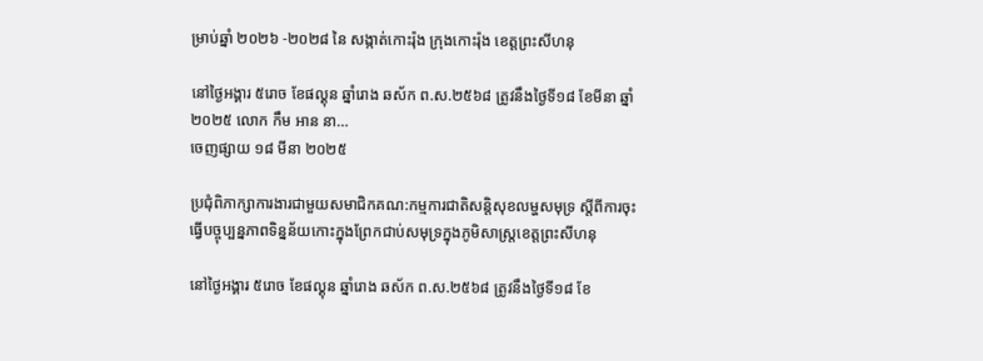ម្រាប់ឆ្នាំ ២០២៦ -២០២៨ នៃ សង្កាត់កោះរ៉ុង ក្រុងកោះរ៉ុង ខេត្តព្រះសីហនុ

នៅថ្ងៃអង្គារ ៥រោច ខែផល្គុន ឆ្នាំរោង ឆស័ក ព.ស.២៥៦៨ ត្រូវនឹងថ្ងៃទី១៨ ខែមីនា ឆ្នាំ២០២៥ លោក កឹម អាន នា...
ចេញផ្សាយ ១៨ មីនា ២០២៥

ប្រជុំពិភាក្សាការងារជាមួយសមាជិកគណ:កម្មការជាតិសន្តិសុខលម្ហសមុទ្រ ស្តីពីការចុះធ្វើបច្ចុប្បន្នភាពទិន្នន័យកោះក្នុងព្រែកជាប់សមុទ្រក្នុងភូមិសាស្ត្រខេត្តព្រះសីហនុ

នៅថ្ងៃអង្គារ ៥រោច ខែផល្គុន ឆ្នាំរោង ឆស័ក ព.ស.២៥៦៨ ត្រូវនឹងថ្ងៃទី១៨ ខែ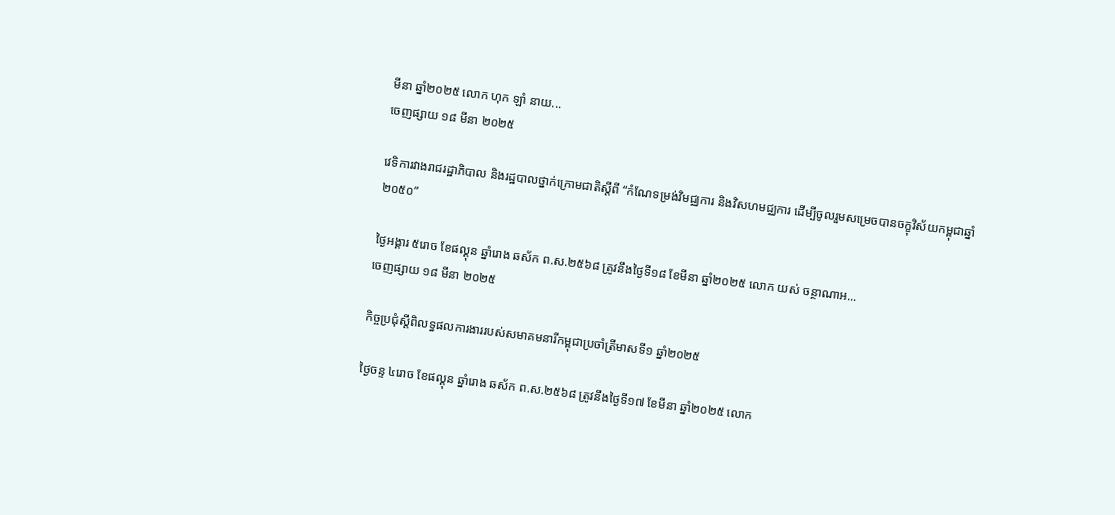មីនា ឆ្នាំ២០២៥ លោក ហុក ឡាំ នាយ...
ចេញផ្សាយ ១៨ មីនា ២០២៥

វេទិការវាងរាជរដ្ឋាភិបាល និងរដ្ឋបាលថ្នាក់ក្រោមជាតិស្តីពី “កំណែទម្រង់វិមជ្ឈការ និងវិសហមជ្ឈការ ដើម្បីចូលរួមសម្រេចបានចក្ខុវិស័យកម្ពុជាឆ្នាំ២០៥០”

ថ្ងៃអង្គារ ៥រោច ខែផល្គុន ឆ្នាំរោង ឆស័ក ព.ស.២៥៦៨ ត្រូវនឹងថ្ងៃទី១៨ ខែមីនា ឆ្នាំ២០២៥ លោក យស់ ចន្ថាណាអ...
ចេញផ្សាយ ១៨ មីនា ២០២៥

កិច្ចប្រជុំស្តីពិលទ្ធផលការងាររបស់សមាគមនារីកម្ពុជាប្រចាំត្រីមាសទី១ ឆ្នាំ២០២៥

ថ្ងៃចន្ទ ៤រោច ខែផល្គុន ឆ្នាំរោង ឆស័ក ព.ស.២៥៦៨ ត្រូវនឹងថ្ងៃទី១៧ ខែមីនា ឆ្នាំ២០២៥ លោក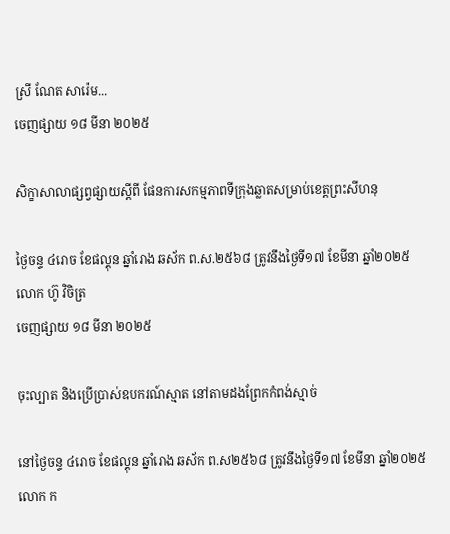ស្រី ណែត សារ៉េម...
ចេញផ្សាយ ១៨ មីនា ២០២៥

សិក្ខាសាលាផ្សព្វផ្សាយស្តីពី ផែនការសកម្មភាពទីក្រុងឆ្លាតសម្រាប់ខេត្តព្រះសីហនុ

ថ្ងៃចន្ទ ៤រោច ខែផល្គុន ឆ្នាំរោង ឆស័ក ព.ស.២៥៦៨ ត្រូវនឹងថ្ងៃទី១៧ ខែមីនា ឆ្នាំ២០២៥ លោក ហ៊ូ វិចិត្រ
ចេញផ្សាយ ១៨ មីនា ២០២៥

ចុះល្បាត និងប្រើប្រាស់ឧបករណ៍ស្មាត នៅតាមដងព្រែកកំពង់ស្មាច់

នៅថ្ងៃចន្ទ ៤រោច ខែផល្គុន ឆ្នាំរោង ឆស័ក ព.ស២៥៦៨ ត្រូវនឹងថ្ងៃទី១៧ ខែមីនា ឆ្នាំ២០២៥ លោក ក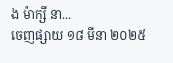ង ម៉ាក្សី នា...
ចេញផ្សាយ ១៨ មីនា ២០២៥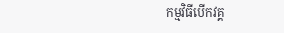កម្មវិធីបើកវគ្គ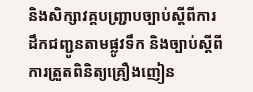និងសិក្សាវគ្គបញ្ជ្រាបច្បាប់ស្ដីពីការដឹកជញ្ជូនតាមផ្លូវទឹក និងច្បាប់ស្ដីពីការត្រួតពិនិត្យគ្រឿងញៀន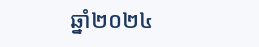ឆ្នាំ២០២៤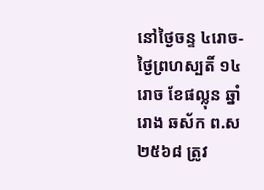នៅថ្ងៃចន្ទ ៤រោច-ថ្ងៃព្រហស្បតិ៍ ១៤រោច ខែផល្លុន ឆ្នាំរោង ឆស័ក ព.ស២៥៦៨ ត្រូវ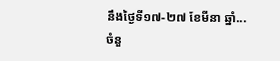នឹងថ្ងៃទី១៧-២៧ ខែមីនា ឆ្នាំ...
ចំនួ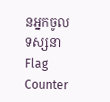នអ្នកចូលទស្សនា
Flag Counter